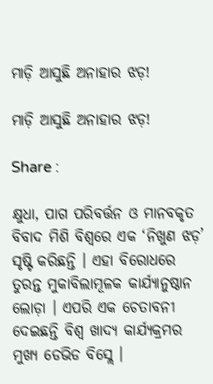ମାଡ଼ି ଆସୁଛି ଅନାହାର ଝଡ଼!

ମାଡ଼ି ଆସୁଛି ଅନାହାର ଝଡ଼!

Share :

କ୍ଷୁଧା, ପାଗ ପରିବର୍ତ୍ତନ ଓ ମାନବକୃତ ବିବାଦ ମିଶି ବିଶ୍ୱରେ ଏକ ‘ନିଖୁଣ ଝଡ଼’ ସୃଷ୍ଟି କରିଛନ୍ତି । ଏହା ବିରୋଧରେ ତୁରନ୍ତ ମୁକାବିଲାମୂଳକ କାର୍ଯ୍ୟାନୁଷ୍ଠାନ ଲୋଡ଼ା । ଏପରି ଏକ ଚେତାବନୀ ଦେଇଛନ୍ତି ବିଶ୍ୱ ଖାଦ୍ୟ କାର୍ଯ୍ୟକ୍ରମର ମୁଖ୍ୟ ଡେଭିଡ ବିସ୍ଲେ ।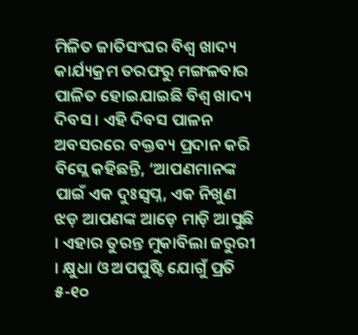ମିଳିତ ଜାତିସଂଘର ବିଶ୍ୱ ଖାଦ୍ୟ କାର୍ଯ୍ୟକ୍ରମ ତରଫରୁ ମଙ୍ଗଳବାର ପାଳିତ ହୋଇଯାଇଛି ବିଶ୍ୱ ଖାଦ୍ୟ ଦିବସ । ଏହି ଦିବସ ପାଳନ ଅବସରରେ ବକ୍ତବ୍ୟ ପ୍ରଦାନ କରି ବିସ୍ଲେ କହିଛନ୍ତି, ‘ଆପଣମାନଙ୍କ ପାଇଁ ଏକ ଦୁଃସ୍ୱପ୍ନ, ଏକ ନିଖୁଣ ଝଡ଼ ଆପଣଙ୍କ ଆଡ଼େ ମାଡ଼ି ଆସୁଛି । ଏହାର ତୁରନ୍ତ ମୁକାବିଲା ଜରୁରୀ । କ୍ଷୁଧା ଓ ଅପପୁଷ୍ଟି ଯୋଗୁଁ ପ୍ରତି ୫-୧୦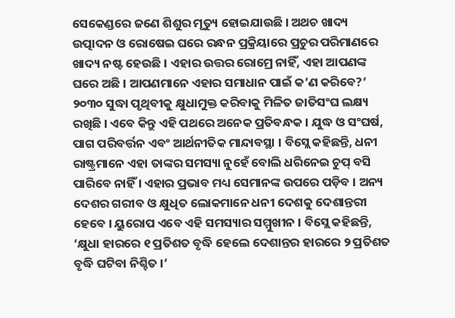ସେକେଣ୍ଡରେ ଜଣେ ଶିଶୁର ମୃତ୍ୟୁ ହୋଇଯାଉଛି । ଅଥଚ ଖାଦ୍ୟ ଉତ୍ପାଦନ ଓ ରୋଷେଇ ଘରେ ରନ୍ଧନ ପ୍ରକ୍ରିୟାରେ ପ୍ରଚୁର ପରିମାଣରେ ଖାଦ୍ୟ ନଷ୍ଟ ହେଉଛି । ଏହାର ଉତ୍ତର ରୋମ୍ରେ ନାହିଁ, ଏହା ଆପଣଙ୍କ ଘରେ ଅଛି । ଆପଣମାନେ ଏହାର ସମାଧାନ ପାଇଁ କ’ଣ କରିବେ?’ ୨୦୩୦ ସୁଦ୍ଧା ପୃଥିବୀକୁ କ୍ଷୁଧାମୁକ୍ତ କରିବାକୁ ମିଳିତ ଜାତିସଂଘ ଲକ୍ଷ୍ୟ ରଖିଛି । ଏବେ କିନ୍ତୁ ଏହି ପଥରେ ଅନେକ ପ୍ରତିବନ୍ଧକ । ଯୁଦ୍ଧ ଓ ସଂଘର୍ଷ, ପାଗ ପରିବର୍ତ୍ତନ ଏବଂ ଆର୍ଥନୀତିକ ମାନ୍ଦାବସ୍ଥା । ବିସ୍ଲେ କହିଛନ୍ତି, ଧନୀ ରାଷ୍ଟ୍ରମାନେ ଏହା ତାଙ୍କର ସମସ୍ୟା ନୁହେଁ ବୋଲି ଧରିନେଇ ଚୁପ୍ ବସି ପାରିବେ ନାହିଁ । ଏହାର ପ୍ରଭାବ ମଧ୍ୟ ସେମାନଙ୍କ ଉପରେ ପଡ଼ିବ । ଅନ୍ୟ ଦେଶର ଗରୀବ ଓ କ୍ଷୁଧିତ ଲୋକମାନେ ଧନୀ ଦେଶକୁ ଦେଶାନ୍ତରୀ ହେବେ । ୟୁରୋପ ଏବେ ଏହି ସମସ୍ୟାର ସମ୍ମୁଖୀନ । ବିସ୍ଲେ କହିଛନ୍ତି, ‘କ୍ଷୁଧା ହାରରେ ୧ ପ୍ରତିଶତ ବୃଦ୍ଧି ହେଲେ ଦେଶାନ୍ତର ହାରରେ ୨ ପ୍ରତିଶତ ବୃଦ୍ଧି ଘଟିବା ନିଶ୍ଚିତ ।’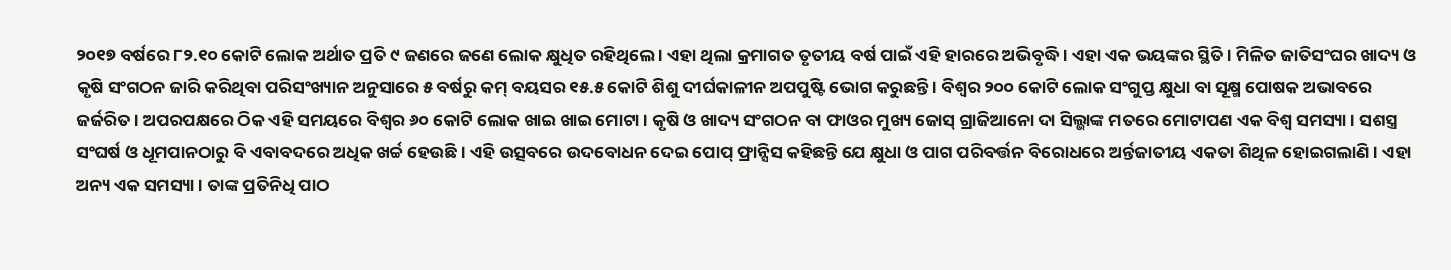୨୦୧୭ ବର୍ଷରେ ୮୨.୧୦ କୋଟି ଲୋକ ଅର୍ଥାତ ପ୍ରତି ୯ ଜଣରେ ଜଣେ ଲୋକ କ୍ଷୁଧିତ ରହିଥିଲେ । ଏହା ଥିଲା କ୍ରମାଗତ ତୃତୀୟ ବର୍ଷ ପାଇଁ ଏହି ହାରରେ ଅଭିବୃଦ୍ଧି । ଏହା ଏକ ଭୟଙ୍କର ସ୍ଥିତି । ମିଳିତ ଜାତିସଂଘର ଖାଦ୍ୟ ଓ କୃଷି ସଂଗଠନ ଜାରି କରିଥିବା ପରିସଂଖ୍ୟାନ ଅନୁସାରେ ୫ ବର୍ଷରୁ କମ୍ ବୟସର ୧୫.୫ କୋଟି ଶିଶୁ ଦୀର୍ଘକାଳୀନ ଅପପୁଷ୍ଟି ଭୋଗ କରୁଛନ୍ତି । ବିଶ୍ୱର ୨୦୦ କୋଟି ଲୋକ ସଂଗୁପ୍ତ କ୍ଷୁଧା ବା ସୂକ୍ଷ୍ମ ପୋଷକ ଅଭାବରେ ଜର୍ଜରିତ । ଅପରପକ୍ଷରେ ଠିକ ଏହି ସମୟରେ ବିଶ୍ୱର ୬୦ କୋଟି ଲୋକ ଖାଇ ଖାଇ ମୋଟା । କୃଷି ଓ ଖାଦ୍ୟ ସଂଗଠନ ବା ଫାଓର ମୁଖ୍ୟ ଜୋସ୍ ଗ୍ରାଜିଆନୋ ଦା ସିଲ୍ଭାଙ୍କ ମତରେ ମୋଟାପଣ ଏକ ବିଶ୍ୱ ସମସ୍ୟା । ସଶସ୍ତ୍ର ସଂଘର୍ଷ ଓ ଧୂମପାନଠାରୁ ବି ଏବାବଦରେ ଅଧିକ ଖର୍ଚ୍ଚ ହେଉଛି । ଏହି ଉତ୍ସବରେ ଉଦବୋଧନ ଦେଇ ପୋପ୍ ଫ୍ରାନ୍ସିସ କହିଛନ୍ତି ଯେ କ୍ଷୁଧା ଓ ପାଗ ପରିବର୍ତ୍ତନ ବିରୋଧରେ ଅର୍ନ୍ତଜାତୀୟ ଏକତା ଶିଥିଳ ହୋଇଗଲାଣି । ଏହା ଅନ୍ୟ ଏକ ସମସ୍ୟା । ତାଙ୍କ ପ୍ରତିନିଧି ପାଠ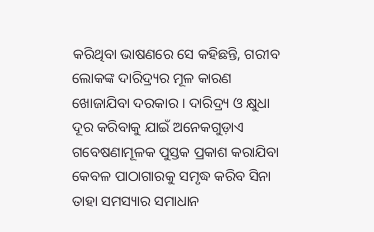କରିଥିବା ଭାଷଣରେ ସେ କହିଛନ୍ତି, ଗରୀବ ଲୋକଙ୍କ ଦାରିଦ୍ର‌୍ୟର ମୂଳ କାରଣ ଖୋଜାଯିବା ଦରକାର । ଦାରିଦ୍ର‌୍ୟ ଓ କ୍ଷୁଧା ଦୂର କରିବାକୁ ଯାଇଁ ଅନେକଗୁଡ଼ାଏ ଗବେଷଣାମୂଳକ ପୁସ୍ତକ ପ୍ରକାଶ କରାଯିବା କେବଳ ପାଠାଗାରକୁ ସମୃଦ୍ଧ କରିବ ସିନା ତାହା ସମସ୍ୟାର ସମାଧାନ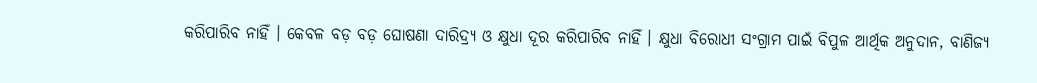କରିପାରିବ ନାହିଁ । କେବଳ ବଡ଼ ବଡ଼ ଘୋଷଣା ଦାରିଦ୍ର‌୍ୟ ଓ କ୍ଷୁଧା ଦୂର କରିପାରିବ ନାହିଁ । କ୍ଷୁଧା ବିରୋଧୀ ସଂଗ୍ରାମ ପାଇଁ ବିପୁଳ ଆର୍ଥିକ ଅନୁଦାନ, ବାଣିଜ୍ୟ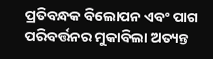ପ୍ରତିବନ୍ଧକ ବିଲୋପନ ଏବଂ ପାଗ ପରିବର୍ତ୍ତନର ମୁକାବିଲା ଅତ୍ୟନ୍ତ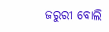ଜରୁରୀ ବୋଲି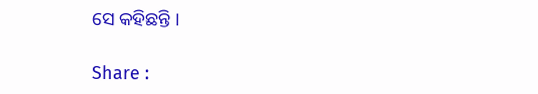ସେ କହିଛନ୍ତି ।

Share :